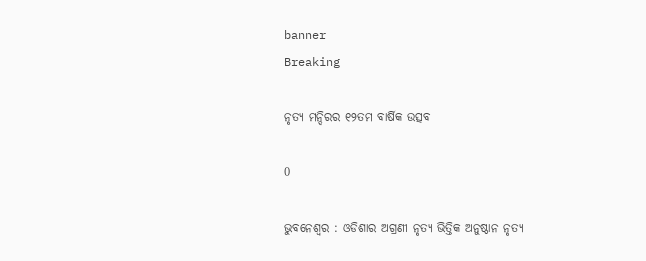banner
Breaking

ନୃତ୍ୟ ମନ୍ଦିରର ୧୨ତମ ବାର୍ଷିକ ଉତ୍ସବ

0

ଭୁବନେଶ୍ୱର : ଓଡିଶାର ଅଗ୍ରଣୀ ନୃତ୍ୟ ଭିତ୍ତିକ ଅନୁଷ୍ଠାନ ନୃତ୍ୟ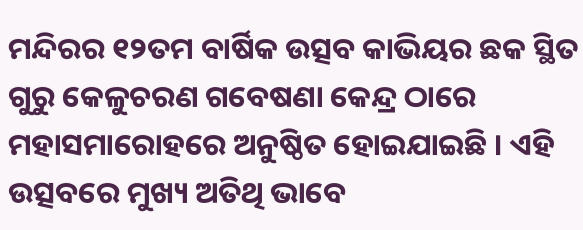ମନ୍ଦିରର ୧୨ତମ ବାର୍ଷିକ ଉତ୍ସବ କାଭିୟର ଛକ ସ୍ଥିତ ଗୁରୁ କେଳୁଚରଣ ଗବେଷଣା କେନ୍ଦ୍ର ଠାରେ ମହାସମାରୋହରେ ଅନୁଷ୍ଠିତ ହୋଇଯାଇଛି । ଏହି ଉତ୍ସବରେ ମୁଖ୍ୟ ଅତିଥି ଭାବେ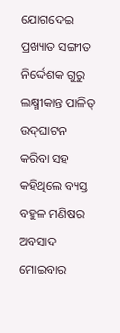ଯୋଗଦେଇ ପ୍ରଖ୍ୟାତ ସଙ୍ଗୀତ ନିର୍ଦ୍ଦେଶକ ଗୁରୁ ଲକ୍ଷ୍ମୀକାନ୍ତ ପାଳିତ୍ ଉଦ୍‌ଘାଟନ କରିବା ସହ କହିଥିଲେ ବ୍ୟସ୍ତ ବହୁଳ ମଣିଷର ଅବସାଦ ମୋଇବାର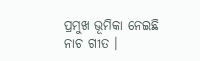ପ୍ରମୁଖ ଭୂମିକା ନେଇଛି ନାଚ ଗୀତ ।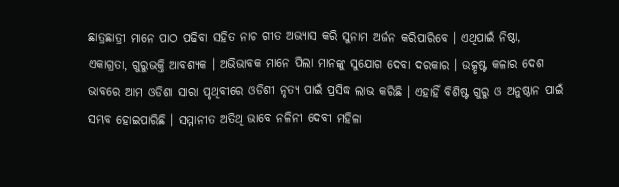ଛାତ୍ରଛାତ୍ରୀ ମାନେ ପାଠ ପଢିବା ସହିତ ନାଚ ଗୀତ ଅଭ୍ୟାସ କରି ସୁନାମ ଅର୍ଜନ କରିପାରିବେ । ଏଥିପାଇଁ ନିଷ୍ଠା, ଏକାଗ୍ରତା, ଗୁରୁଭକ୍ତି ଆବଶ୍ୟକ । ଅଭିଭାବକ ମାନେ ପିଲା ମାନଙ୍କୁ ସୁଯୋଗ ଦେବା ଦରକାର । ଉତ୍କୃଷ୍ଟ କଳାର ଦେଶ ଭାବରେ ଆମ ଓଡିଶା ସାରା ପୃଥିବୀରେ ଓଡିଶୀ ନୃତ୍ୟ ପାଇଁ ପ୍ରସିଦ୍ଧ ଲାଭ କରିଛି । ଏହାହିଁ ବିଶିଷ୍ଟ ଗୁରୁ ଓ ଅନୁଷ୍ଠାନ ପାଇଁ ସମ୍ଭବ ହୋଇପାରିଛି । ସମ୍ମାନୀତ ଅତିଥି ଭାବେ ନଳିନୀ ଦେବୀ ମହିଳା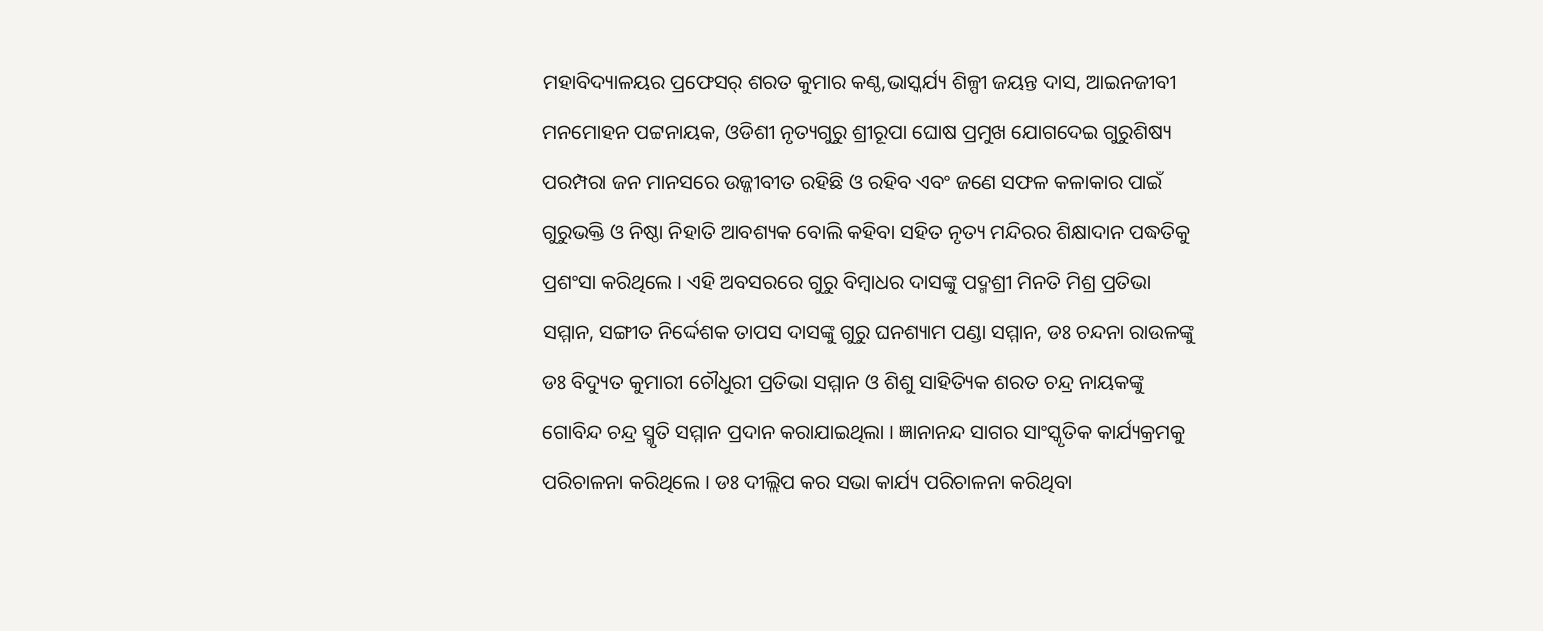ମହାବିଦ୍ୟାଳୟର ପ୍ରଫେସର୍ ଶରତ କୁମାର କଣ୍ଠ,ଭାସ୍କର୍ଯ୍ୟ ଶିଳ୍ପୀ ଜୟନ୍ତ ଦାସ, ଆଇନଜୀବୀ ମନମୋହନ ପଟ୍ଟନାୟକ, ଓଡିଶୀ ନୃତ୍ୟଗୁରୁ ଶ୍ରୀରୂପା ଘୋଷ ପ୍ରମୁଖ ଯୋଗଦେଇ ଗୁରୁଶିଷ୍ୟ ପରମ୍ପରା ଜନ ମାନସରେ ଉଜ୍ଜୀବୀତ ରହିଛି ଓ ରହିବ ଏବଂ ଜଣେ ସଫଳ କଳାକାର ପାଇଁ ଗୁରୁଭକ୍ତି ଓ ନିଷ୍ଠା ନିହାତି ଆବଶ୍ୟକ ବୋଲି କହିବା ସହିତ ନୃତ୍ୟ ମନ୍ଦିରର ଶିକ୍ଷାଦାନ ପଦ୍ଧତିକୁ ପ୍ରଶଂସା କରିଥିଲେ । ଏହି ଅବସରରେ ଗୁରୁ ବିମ୍ବାଧର ଦାସଙ୍କୁ ପଦ୍ମଶ୍ରୀ ମିନତି ମିଶ୍ର ପ୍ରତିଭା ସମ୍ମାନ, ସଙ୍ଗୀତ ନିର୍ଦ୍ଦେଶକ ତାପସ ଦାସଙ୍କୁ ଗୁରୁ ଘନଶ୍ୟାମ ପଣ୍ଡା ସମ୍ମାନ, ଡଃ ଚନ୍ଦନା ରାଉଳଙ୍କୁ ଡଃ ବିଦ୍ୟୁତ କୁମାରୀ ଚୌଧୁରୀ ପ୍ରତିଭା ସମ୍ମାନ ଓ ଶିଶୁ ସାହିତ୍ୟିକ ଶରତ ଚନ୍ଦ୍ର ନାୟକଙ୍କୁ ଗୋବିନ୍ଦ ଚନ୍ଦ୍ର ସ୍ମୃତି ସମ୍ମାନ ପ୍ରଦାନ କରାଯାଇଥିଲା । ଜ୍ଞାନାନନ୍ଦ ସାଗର ସାଂସ୍କୃତିକ କାର୍ଯ୍ୟକ୍ରମକୁ ପରିଚାଳନା କରିଥିଲେ । ଡଃ ଦୀଲ୍ଲିପ କର ସଭା କାର୍ଯ୍ୟ ପରିଚାଳନା କରିଥିବା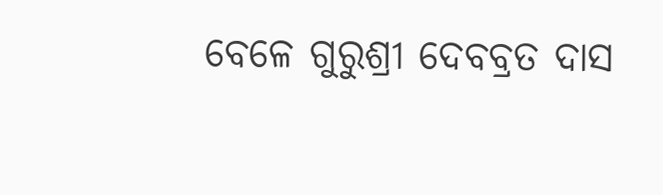ବେଳେ ଗୁରୁଶ୍ରୀ ଦେବବ୍ରତ ଦାସ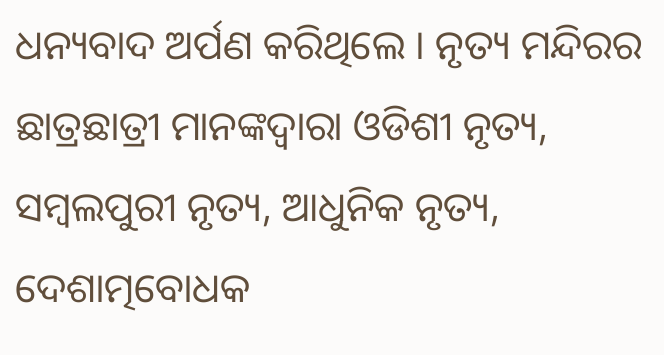ଧନ୍ୟବାଦ ଅର୍ପଣ କରିଥିଲେ । ନୃତ୍ୟ ମନ୍ଦିରର ଛାତ୍ରଛାତ୍ରୀ ମାନଙ୍କଦ୍ୱାରା ଓଡିଶୀ ନୃତ୍ୟ, ସମ୍ବଲପୁରୀ ନୃତ୍ୟ, ଆଧୁନିକ ନୃତ୍ୟ, ଦେଶାତ୍ମବୋଧକ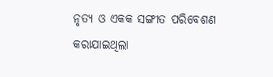ନୃତ୍ୟ ଓ ଏକକ ସଙ୍ଗୀତ ପରିବେଶଣ କରାଯାଇଥିଲା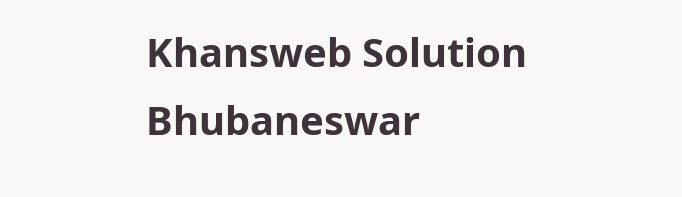Khansweb Solution Bhubaneswar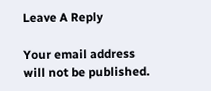Leave A Reply

Your email address will not be published.